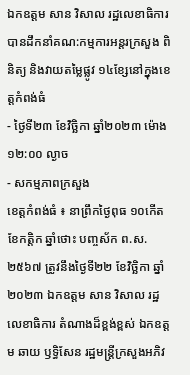ឯកឧត្តម សាន វិសាល រដ្ឋលេខាធិការ បានដឹកនាំគណ:កម្មការអន្តរក្រសួង ពិនិត្យ និងវាយតម្លៃផ្លូវ ១៤ខ្សែនៅក្នុងខេត្តកំពង់ធំ
- ថ្ងៃទី២៣ ខែវិច្ឆិកា ឆ្នាំ២០២៣ ម៉ោង ១២:០០ ល្ងាច
- សកម្មភាពក្រសួង
ខេត្តកំពង់ធំ ៖ នាព្រឹកថ្ងៃពុធ ១០កើត ខែកត្តិក ឆ្នាំថោះ បញ្ចស័ក ព.ស. ២៥៦៧ ត្រូវនឹងថ្ងៃទី២២ ខែវិច្ឆិកា ឆ្នាំ២០២៣ ឯកឧត្តម សាន វិសាល រដ្ឋលេខាធិការ តំណាងដ៏ខ្ពង់ខ្ពស់ ឯកឧត្តម ឆាយ ឫទ្ធិសែន រដ្ឋមន្រ្តីក្រសួងអភិវ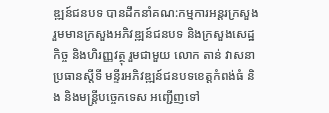ឌ្ឍន៍ជនបទ បានដឹកនាំគណ:កម្មការអន្តរក្រសួង រួមមានក្រសួងអភិវឌ្ឍន៍ជនបទ និងក្រសួងសេដ្ឋកិច្ច និងហិរញ្ញវត្ថុ រួមជាមួយ លោក តាន់ វាសនា ប្រធានស្តីទី មន្ទីរអភិវឌ្ឍន៍ជនបទខេត្តកំពង់ធំ និង និងមន្ត្រីបច្ចេកទេស អញ្ជើញទៅ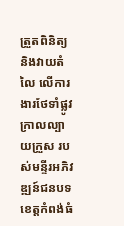ត្រួតពិនិត្យ និងវាយតំលៃ លើការងារថែទាំផ្លូវក្រាលល្បាយក្រួស របស់មន្ទីរអភិវឌ្ឍន៍ជនបទខេត្តកំពង់ធំ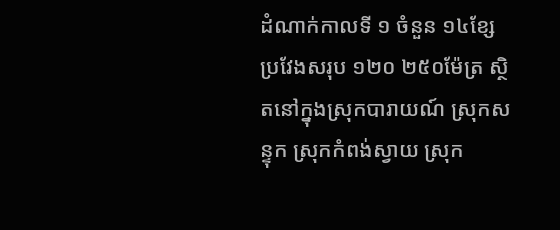ដំណាក់កាលទី ១ ចំនួន ១៤ខ្សែ ប្រវែងសរុប ១២០ ២៥០ម៉ែត្រ ស្ថិតនៅក្នុងស្រុកបារាយណ៍ ស្រុកសន្ទុក ស្រុកកំពង់ស្វាយ ស្រុក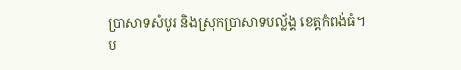ប្រាសាទសំបូរ និងស្រុកប្រាសាទបល្ល័ង្គ ខេត្តកំពង់ធំ។
ប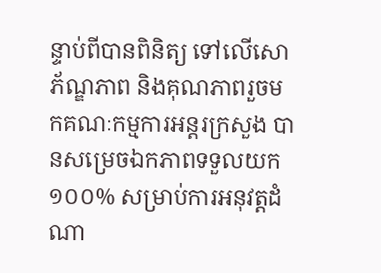ន្ទាប់ពីបានពិនិត្យ ទៅលើសោភ័ណ្ឌភាព និងគុណភាពរួចមកគណៈកម្មការអន្តរក្រសួង បានសម្រេចឯកភាពទទួលយក ១០០% សម្រាប់ការអនុវត្តដំណា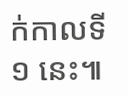ក់កាលទី ១ នេះ៕